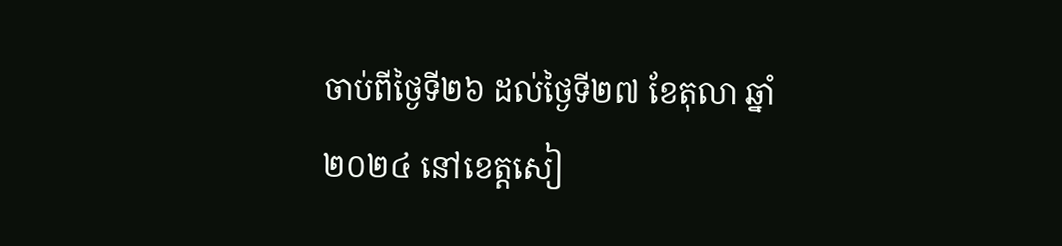ចាប់ពីថ្ងៃទី២៦ ដល់ថ្ងៃទី២៧ ខែតុលា ឆ្នាំ ២០២៤ នៅខេត្តសៀ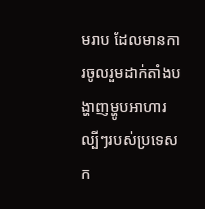មរាប ដែលមានការចូលរួមដាក់តាំងបង្ហាញម្ហូបអាហារល្បីៗរបស់ប្រទេសក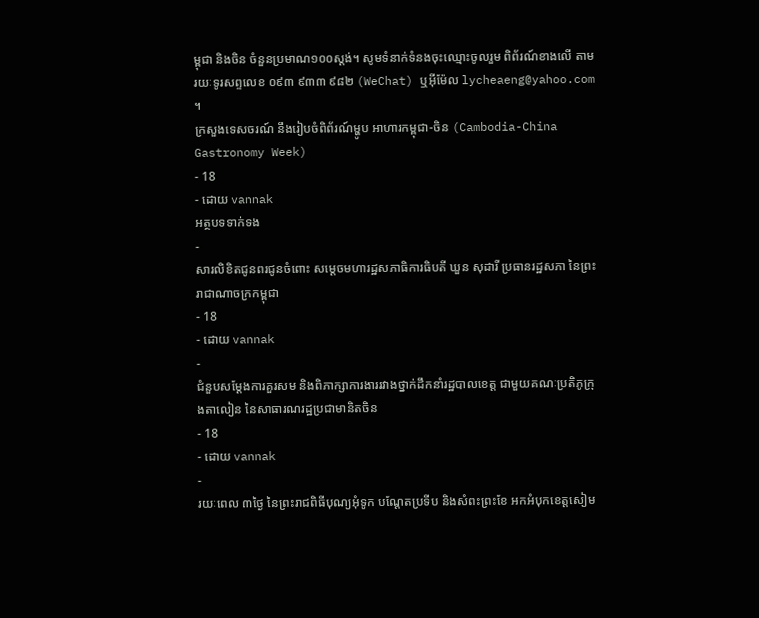ម្ពុជា និងចិន ចំនួនប្រមាណ១០០ស្តង់។ សូមទំនាក់ទំនងចុះឈ្មោះចូលរួម ពិព័រណ៍ខាងលើ តាមរយៈទូរសព្ទលេខ ០៩៣ ៩៣៣ ៩៨២ (WeChat) ឬអ៊ីម៉ែល lycheaeng@yahoo.com ។
ក្រសួងទេសចរណ៍ នឹងរៀបចំពិព័រណ៍ម្ហូប អាហារកម្ពុជា-ចិន (Cambodia-China Gastronomy Week)
- 18
- ដោយ vannak
អត្ថបទទាក់ទង
-
សារលិខិតជូនពរជូនចំពោះ សម្តេចមហារដ្ឋសភាធិការធិបតី ឃួន សុដារី ប្រធានរដ្ឋសភា នៃព្រះរាជាណាចក្រកម្ពុជា
- 18
- ដោយ vannak
-
ជំនួបសម្ដែងការគួរសម និងពិភាក្សាការងាររវាងថ្នាក់ដឹកនាំរដ្ឋបាលខេត្ត ជាមួយគណៈប្រតិភូក្រុងតាលៀន នៃសាធារណរដ្ឋប្រជាមានិតចិន
- 18
- ដោយ vannak
-
រយៈពេល ៣ថ្ងៃ នៃព្រះរាជពិធីបុណ្យអុំទូក បណ្តែតប្រទីប និងសំពះព្រះខែ អកអំបុកខេត្តសៀម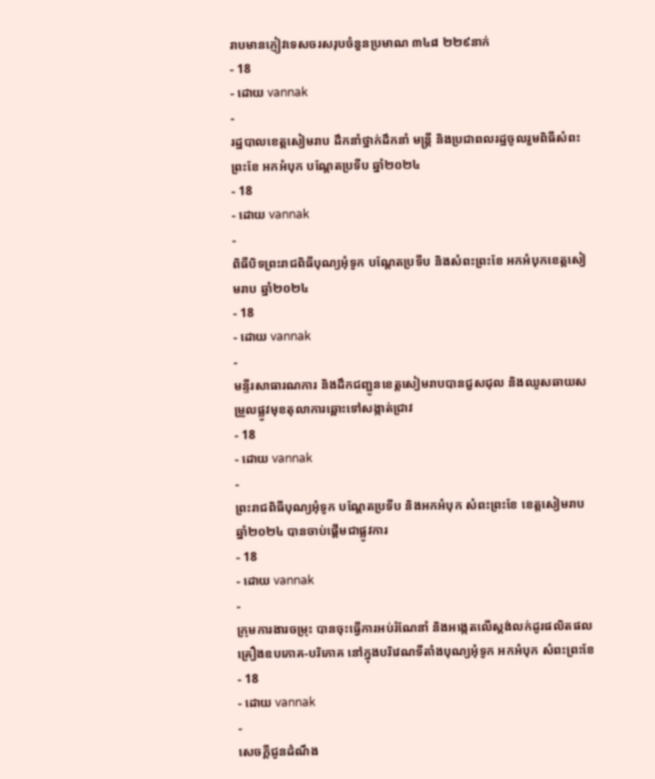រាបមានភ្ញៀវទេសចរសរុបចំនួនប្រមាណ ៣៤៨ ២២៩នាក់
- 18
- ដោយ vannak
-
រដ្ឋបាលខេត្តសៀមរាប ដឹកនាំថ្នាក់ដឹកនាំ មន្រ្តី និងប្រជាពលរដ្ឋចូលរួមពិធីសំពះព្រះខែ អកអំបុក បណ្ដែតប្រទីប ឆ្នាំ២០២៤
- 18
- ដោយ vannak
-
ពិធីបិទព្រះរាជពិធីបុណ្យអុំទូក បណ្តែតប្រទីប និងសំពះព្រះខែ អកអំបុកខេត្តសៀមរាប ឆ្នាំ២០២៤
- 18
- ដោយ vannak
-
មន្ទីរសាធារណការ និងដឹកជញ្ជូនខេត្តសៀមរាបបានជួសជុល និងឈូសឆាយសម្រួលផ្លូវមុខតុលាការឆ្ពោះទៅសង្កាត់ជ្រាវ
- 18
- ដោយ vannak
-
ព្រះរាជពិធីបុណ្យអុំទូក បណ្តែតប្រទីប និងអកអំបុក សំពះព្រះខែ ខេត្តសៀមរាប ឆ្នាំ២០២៤ បានចាប់ផ្ដើមជាផ្លូវការ
- 18
- ដោយ vannak
-
ក្រុមការងារចម្រុះ បានចុះធ្វើការអប់រំណែនាំ និងអង្កេតលើស្តង់លក់ដូរផលិតផលគ្រឿងឧបភោគ-បរិភោគ នៅក្នុងបរិវេណទីតាំងបុណ្យអុំទូក អកអំបុក សំពះព្រះខែ
- 18
- ដោយ vannak
-
សេចក្តីជូនដំណឹង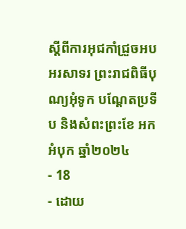ស្តីពីការអុជកាំជ្រួចអបអរសាទរ ព្រះរាជពិធីបុណ្យអុំទូក បណ្តែតប្រទីប និងសំពះព្រះខែ អកអំបុក ឆ្នាំ២០២៤
- 18
- ដោយ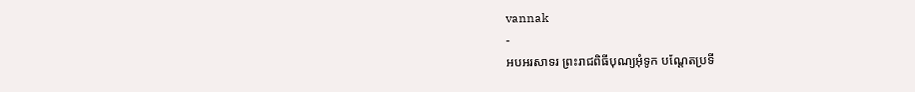vannak
-
អបអរសាទរ ព្រះរាជពិធីបុណ្យអុំទូក បណ្ដែតប្រទី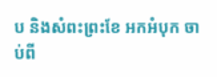ប និងសំពះព្រះខែ អកអំបុក ចាប់ពី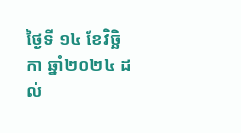ថ្ងៃទី ១៤ ខែវិច្ឆិកា ឆ្នាំ២០២៤ ដល់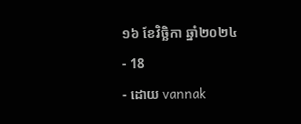១៦ ខែវិច្ឆិកា ឆ្នាំ២០២៤
- 18
- ដោយ vannak